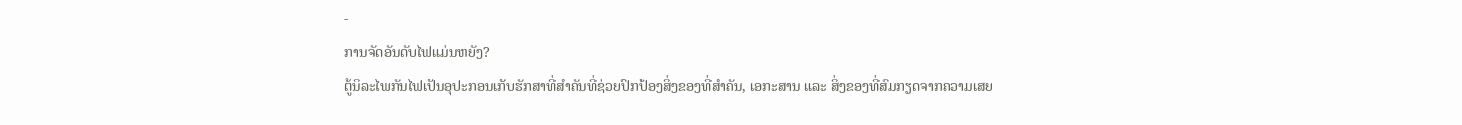-
ການຈັດອັນດັບໄຟແມ່ນຫຍັງ?
ຕູ້ນິລະໄພກັນໄຟເປັນອຸປະກອນເກັບຮັກສາທີ່ສຳຄັນທີ່ຊ່ວຍປົກປ້ອງສິ່ງຂອງທີ່ສຳຄັນ, ເອກະສານ ແລະ ສິ່ງຂອງທີ່ສົມກຽດຈາກຄວາມເສຍ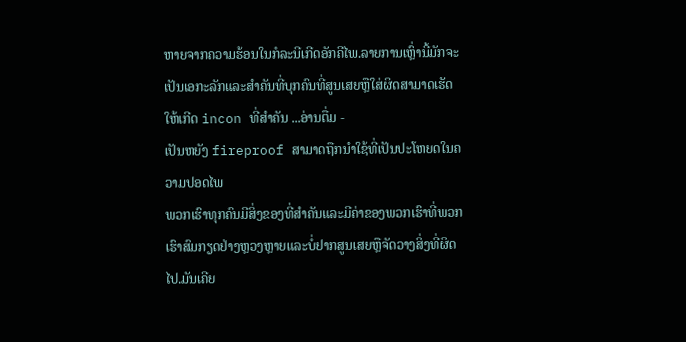ຫາຍຈາກຄວາມຮ້ອນໃນກໍລະນີເກີດອັກຄີໄພ.ລາຍການເຫຼົ່ານີ້ມັກຈະເປັນເອກະລັກແລະສໍາຄັນທີ່ບຸກຄົນທີ່ສູນເສຍຫຼືໃສ່ຜິດສາມາດເຮັດໃຫ້ເກີດ incon ທີ່ສໍາຄັນ ...ອ່ານຕື່ມ -
ເປັນຫຍັງ fireproof ສາມາດຖືກນໍາໃຊ້ທີ່ເປັນປະໂຫຍດໃນຄວາມປອດໄພ
ພວກເຮົາທຸກຄົນມີສິ່ງຂອງທີ່ສຳຄັນແລະມີຄ່າຂອງພວກເຮົາທີ່ພວກເຮົາສົມກຽດຢ່າງຫຼວງຫຼາຍແລະບໍ່ຢາກສູນເສຍຫຼືຈັດວາງສິ່ງທີ່ຜິດໄປ.ມັນເຄີຍ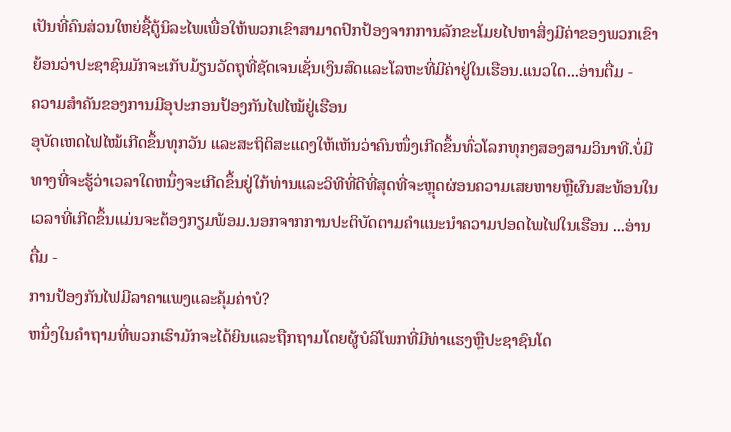ເປັນທີ່ຄົນສ່ວນໃຫຍ່ຊື້ຕູ້ນິລະໄພເພື່ອໃຫ້ພວກເຂົາສາມາດປົກປ້ອງຈາກການລັກຂະໂມຍໄປຫາສິ່ງມີຄ່າຂອງພວກເຂົາຍ້ອນວ່າປະຊາຊົນມັກຈະເກັບມ້ຽນວັດຖຸທີ່ຊັດເຈນເຊັ່ນເງິນສົດແລະໂລຫະທີ່ມີຄ່າຢູ່ໃນເຮືອນ.ແນວໃດ...ອ່ານຕື່ມ -
ຄວາມສຳຄັນຂອງການມີອຸປະກອນປ້ອງກັນໄຟໄໝ້ຢູ່ເຮືອນ
ອຸບັດເຫດໄຟໄໝ້ເກີດຂຶ້ນທຸກວັນ ແລະສະຖິຕິສະແດງໃຫ້ເຫັນວ່າຄົນໜຶ່ງເກີດຂຶ້ນທົ່ວໂລກທຸກໆສອງສາມວິນາທີ.ບໍ່ມີທາງທີ່ຈະຮູ້ວ່າເວລາໃດຫນຶ່ງຈະເກີດຂຶ້ນຢູ່ໃກ້ທ່ານແລະວິທີທີ່ດີທີ່ສຸດທີ່ຈະຫຼຸດຜ່ອນຄວາມເສຍຫາຍຫຼືຜົນສະທ້ອນໃນເວລາທີ່ເກີດຂຶ້ນແມ່ນຈະຕ້ອງກຽມພ້ອມ.ນອກຈາກການປະຕິບັດຕາມຄໍາແນະນໍາຄວາມປອດໄພໄຟໃນເຮືອນ ...ອ່ານຕື່ມ -
ການປ້ອງກັນໄຟມີລາຄາແພງແລະຄຸ້ມຄ່າບໍ?
ຫນຶ່ງໃນຄໍາຖາມທີ່ພວກເຮົາມັກຈະໄດ້ຍິນແລະຖືກຖາມໂດຍຜູ້ບໍລິໂພກທີ່ມີທ່າແຮງຫຼືປະຊາຊົນໂດ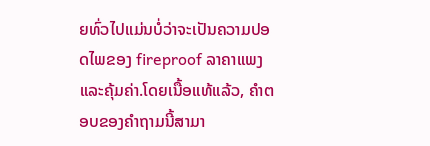ຍທົ່ວໄປແມ່ນບໍ່ວ່າຈະເປັນຄວາມປອດໄພຂອງ fireproof ລາຄາແພງແລະຄຸ້ມຄ່າ.ໂດຍເນື້ອແທ້ແລ້ວ, ຄໍາຕອບຂອງຄໍາຖາມນີ້ສາມາ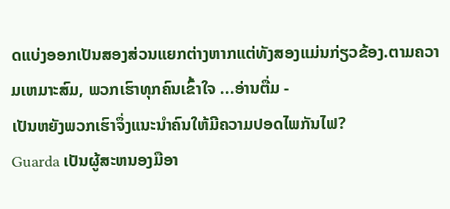ດແບ່ງອອກເປັນສອງສ່ວນແຍກຕ່າງຫາກແຕ່ທັງສອງແມ່ນກ່ຽວຂ້ອງ.ຕາມຄວາມເຫມາະສົມ, ພວກເຮົາທຸກຄົນເຂົ້າໃຈ ...ອ່ານຕື່ມ -
ເປັນຫຍັງພວກເຮົາຈຶ່ງແນະນຳຄົນໃຫ້ມີຄວາມປອດໄພກັນໄຟ?
Guarda ເປັນຜູ້ສະຫນອງມືອາ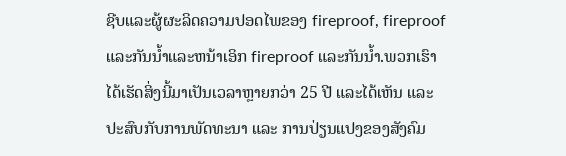ຊີບແລະຜູ້ຜະລິດຄວາມປອດໄພຂອງ fireproof, fireproof ແລະກັນນ້ຳແລະຫນ້າເອິກ fireproof ແລະກັນນ້ຳ.ພວກເຮົາໄດ້ເຮັດສິ່ງນີ້ມາເປັນເວລາຫຼາຍກວ່າ 25 ປີ ແລະໄດ້ເຫັນ ແລະ ປະສົບກັບການພັດທະນາ ແລະ ການປ່ຽນແປງຂອງສັງຄົມ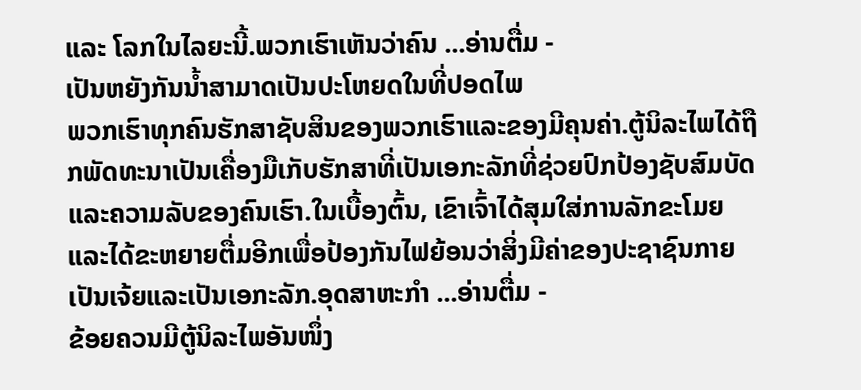ແລະ ໂລກໃນໄລຍະນີ້.ພວກເຮົາເຫັນວ່າຄົນ ...ອ່ານຕື່ມ -
ເປັນຫຍັງກັນນ້ຳສາມາດເປັນປະໂຫຍດໃນທີ່ປອດໄພ
ພວກເຮົາທຸກຄົນຮັກສາຊັບສິນຂອງພວກເຮົາແລະຂອງມີຄຸນຄ່າ.ຕູ້ນິລະໄພໄດ້ຖືກພັດທະນາເປັນເຄື່ອງມືເກັບຮັກສາທີ່ເປັນເອກະລັກທີ່ຊ່ວຍປົກປ້ອງຊັບສົມບັດແລະຄວາມລັບຂອງຄົນເຮົາ.ໃນເບື້ອງຕົ້ນ, ເຂົາເຈົ້າໄດ້ສຸມໃສ່ການລັກຂະໂມຍແລະໄດ້ຂະຫຍາຍຕື່ມອີກເພື່ອປ້ອງກັນໄຟຍ້ອນວ່າສິ່ງມີຄ່າຂອງປະຊາຊົນກາຍເປັນເຈ້ຍແລະເປັນເອກະລັກ.ອຸດສາຫະກໍາ ...ອ່ານຕື່ມ -
ຂ້ອຍຄວນມີຕູ້ນິລະໄພອັນໜຶ່ງ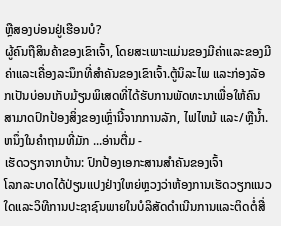ຫຼືສອງບ່ອນຢູ່ເຮືອນບໍ?
ຜູ້ຄົນຖືສິນຄ້າຂອງເຂົາເຈົ້າ, ໂດຍສະເພາະແມ່ນຂອງມີຄ່າແລະຂອງມີຄ່າແລະເຄື່ອງລະນຶກທີ່ສໍາຄັນຂອງເຂົາເຈົ້າ.ຕູ້ນິລະໄພ ແລະກ່ອງລັອກເປັນບ່ອນເກັບມ້ຽນພິເສດທີ່ໄດ້ຮັບການພັດທະນາເພື່ອໃຫ້ຄົນສາມາດປົກປ້ອງສິ່ງຂອງເຫຼົ່ານີ້ຈາກການລັກ, ໄຟໄຫມ້ ແລະ/ຫຼືນໍ້າ.ຫນຶ່ງໃນຄໍາຖາມທີ່ມັກ ...ອ່ານຕື່ມ -
ເຮັດວຽກຈາກບ້ານ: ປົກປ້ອງເອກະສານສຳຄັນຂອງເຈົ້າ
ໂລກລະບາດໄດ້ປ່ຽນແປງຢ່າງໃຫຍ່ຫຼວງວ່າຫ້ອງການເຮັດວຽກແນວໃດແລະວິທີການປະຊາຊົນພາຍໃນບໍລິສັດດໍາເນີນການແລະຕິດຕໍ່ສື່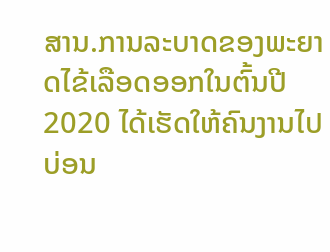ສານ.ການລະບາດຂອງພະຍາດໄຂ້ເລືອດອອກໃນຕົ້ນປີ 2020 ໄດ້ເຮັດໃຫ້ຄົນງານໄປບ່ອນ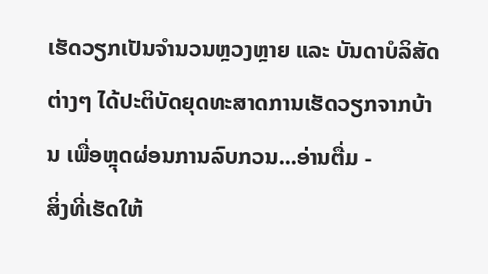ເຮັດວຽກເປັນຈຳນວນຫຼວງຫຼາຍ ແລະ ບັນດາບໍລິສັດຕ່າງໆ ໄດ້ປະຕິບັດຍຸດທະສາດການເຮັດວຽກຈາກບ້ານ ເພື່ອຫຼຸດຜ່ອນການລົບກວນ...ອ່ານຕື່ມ -
ສິ່ງທີ່ເຮັດໃຫ້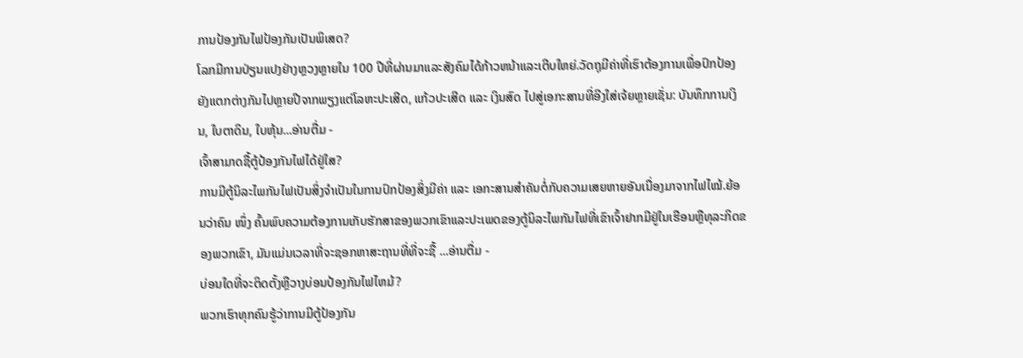ການປ້ອງກັນໄຟປ້ອງກັນເປັນພິເສດ?
ໂລກມີການປ່ຽນແປງຢ່າງຫຼວງຫຼາຍໃນ 100 ປີທີ່ຜ່ານມາແລະສັງຄົມໄດ້ກ້າວຫນ້າແລະເຕີບໃຫຍ່.ວັດຖຸມີຄ່າທີ່ເຮົາຕ້ອງການເພື່ອປົກປ້ອງຍັງແຕກຕ່າງກັນໄປຫຼາຍປີຈາກພຽງແຕ່ໂລຫະປະເສີດ, ແກ້ວປະເສີດ ແລະ ເງິນສົດ ໄປສູ່ເອກະສານທີ່ອີງໃສ່ເຈ້ຍຫຼາຍເຊັ່ນ: ບັນທຶກການເງິນ, ໃບຕາດິນ, ໃບຫຸ້ນ...ອ່ານຕື່ມ -
ເຈົ້າສາມາດຊື້ຕູ້ປ້ອງກັນໄຟໄດ້ຢູ່ໃສ?
ການມີຕູ້ນິລະໄພກັນໄຟເປັນສິ່ງຈຳເປັນໃນການປົກປ້ອງສິ່ງມີຄ່າ ແລະ ເອກະສານສຳຄັນຕໍ່ກັບຄວາມເສຍຫາຍອັນເນື່ອງມາຈາກໄຟໄໝ້.ຍ້ອນວ່າຄົນ ໜຶ່ງ ຄົ້ນພົບຄວາມຕ້ອງການເກັບຮັກສາຂອງພວກເຂົາແລະປະເພດຂອງຕູ້ນິລະໄພກັນໄຟທີ່ເຂົາເຈົ້າຢາກມີຢູ່ໃນເຮືອນຫຼືທຸລະກິດຂອງພວກເຂົາ, ມັນແມ່ນເວລາທີ່ຈະຊອກຫາສະຖານທີ່ທີ່ຈະຊື້ ...ອ່ານຕື່ມ -
ບ່ອນໃດທີ່ຈະຕິດຕັ້ງຫຼືວາງບ່ອນປ້ອງກັນໄຟໄຫມ້?
ພວກເຮົາທຸກຄົນຮູ້ວ່າການມີຕູ້ປ້ອງກັນ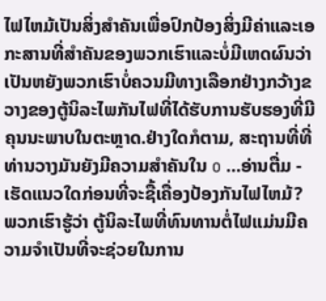ໄຟໄຫມ້ເປັນສິ່ງສໍາຄັນເພື່ອປົກປ້ອງສິ່ງມີຄ່າແລະເອກະສານທີ່ສໍາຄັນຂອງພວກເຮົາແລະບໍ່ມີເຫດຜົນວ່າເປັນຫຍັງພວກເຮົາບໍ່ຄວນມີທາງເລືອກຢ່າງກວ້າງຂວາງຂອງຕູ້ນິລະໄພກັນໄຟທີ່ໄດ້ຮັບການຮັບຮອງທີ່ມີຄຸນນະພາບໃນຕະຫຼາດ.ຢ່າງໃດກໍຕາມ, ສະຖານທີ່ທີ່ທ່ານວາງມັນຍັງມີຄວາມສໍາຄັນໃນ o ...ອ່ານຕື່ມ -
ເຮັດແນວໃດກ່ອນທີ່ຈະຊື້ເຄື່ອງປ້ອງກັນໄຟໄຫມ້?
ພວກເຮົາຮູ້ວ່າ ຕູ້ນິລະໄພທີ່ທົນທານຕໍ່ໄຟແມ່ນມີຄວາມຈຳເປັນທີ່ຈະຊ່ວຍໃນການ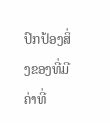ປົກປ້ອງສິ່ງຂອງທີ່ມີຄ່າທີ່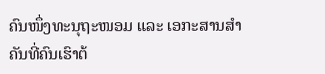ຄົນໜຶ່ງທະນຸຖະໜອມ ແລະ ເອກະສານສຳຄັນທີ່ຄົນເຮົາຕ້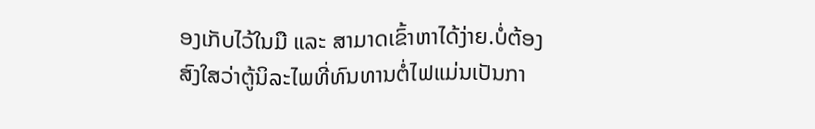ອງເກັບໄວ້ໃນມື ແລະ ສາມາດເຂົ້າຫາໄດ້ງ່າຍ.ບໍ່ຕ້ອງສົງໃສວ່າຕູ້ນິລະໄພທີ່ທົນທານຕໍ່ໄຟແມ່ນເປັນກາ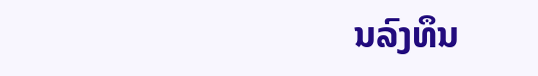ນລົງທຶນ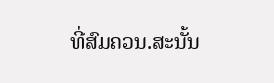ທີ່ສົມຄວນ.ສະນັ້ນ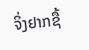ຈິ່ງຢາກຊື້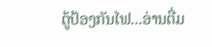ຕູ້ປ້ອງກັນໄຟ...ອ່ານຕື່ມ